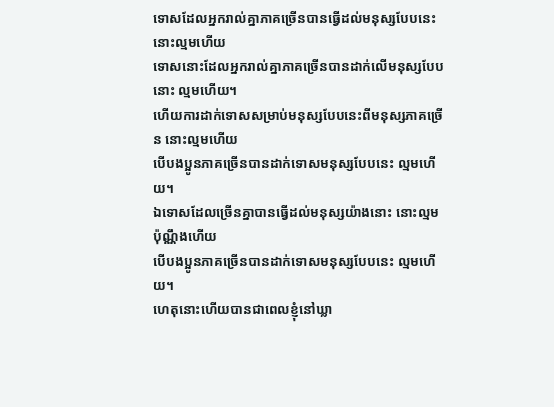ទោសដែលអ្នករាល់គ្នាភាគច្រើនបានធ្វើដល់មនុស្សបែបនេះ នោះល្មមហើយ
ទោសនោះដែលអ្នករាល់គ្នាភាគច្រើនបានដាក់លើមនុស្សបែបនោះ ល្មមហើយ។
ហើយការដាក់ទោសសម្រាប់មនុស្សបែបនេះពីមនុស្សភាគច្រើន នោះល្មមហើយ
បើបងប្អូនភាគច្រើនបានដាក់ទោសមនុស្សបែបនេះ ល្មមហើយ។
ឯទោសដែលច្រើនគ្នាបានធ្វើដល់មនុស្សយ៉ាងនោះ នោះល្មមប៉ុណ្ណឹងហើយ
បើបងប្អូនភាគច្រើនបានដាក់ទោសមនុស្សបែបនេះ ល្មមហើយ។
ហេតុនោះហើយបានជាពេលខ្ញុំនៅឃ្លា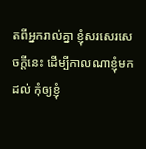តពីអ្នករាល់គ្នា ខ្ញុំសរសេរសេចក្ដីនេះ ដើម្បីកាលណាខ្ញុំមកដល់ កុំឲ្យខ្ញុំ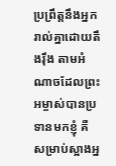ប្រព្រឹត្តនឹងអ្នករាល់គ្នាដោយតឹងរ៉ឹង តាមអំណាចដែលព្រះអម្ចាស់បានប្រទានមកខ្ញុំ គឺសម្រាប់ស្អាងអ្ន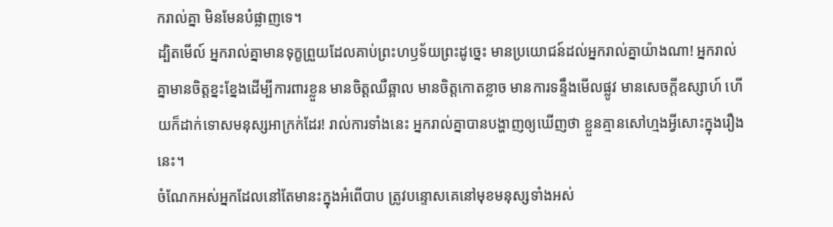ករាល់គ្នា មិនមែនបំផ្លាញទេ។
ដ្បិតមើល៍ អ្នករាល់គ្នាមានទុក្ខព្រួយដែលគាប់ព្រះហឫទ័យព្រះដូច្នេះ មានប្រយោជន៍ដល់អ្នករាល់គ្នាយ៉ាងណា! អ្នករាល់គ្នាមានចិត្តខ្នះខ្នែងដើម្បីការពារខ្លួន មានចិត្តឈឺឆ្អាល មានចិត្តកោតខ្លាច មានការទន្ទឹងមើលផ្លូវ មានសេចក្ដីឧស្សាហ៍ ហើយក៏ដាក់ទោសមនុស្សអាក្រក់ដែរ! រាល់ការទាំងនេះ អ្នករាល់គ្នាបានបង្ហាញឲ្យឃើញថា ខ្លួនគ្មានសៅហ្មងអ្វីសោះក្នុងរឿងនេះ។
ចំណែកអស់អ្នកដែលនៅតែមានះក្នុងអំពើបាប ត្រូវបន្ទោសគេនៅមុខមនុស្សទាំងអស់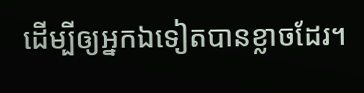ដើម្បីឲ្យអ្នកឯទៀតបានខ្លាចដែរ។